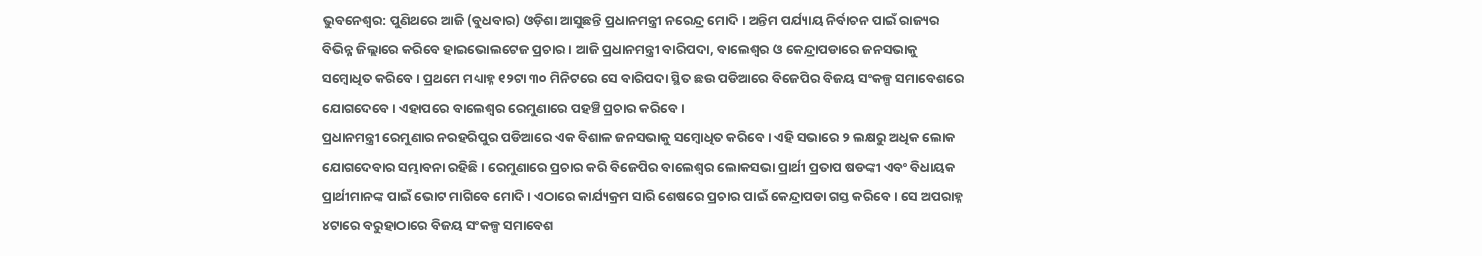ଭୁବନେଶ୍ବର: ପୁଣିଥରେ ଆଜି (ବୁଧବାର) ଓଡ଼ିଶା ଆସୁଛନ୍ତି ପ୍ରଧାନମନ୍ତ୍ରୀ ନରେନ୍ଦ୍ର ମୋଦି । ଅନ୍ତିମ ପର୍ଯ୍ୟାୟ ନିର୍ବାଚନ ପାଇଁ ରାଜ୍ୟର ବିଭିନ୍ନ ଜିଲ୍ଲାରେ କରିବେ ହାଇଭୋଲଟେଜ ପ୍ରଚାର । ଆଜି ପ୍ରଧାନମନ୍ତ୍ରୀ ବାରିପଦା, ବାଲେଶ୍ବର ଓ କେନ୍ଦ୍ରାପଡାରେ ଜନସଭାକୁ ସମ୍ବୋଧିତ କରିବେ । ପ୍ରଥମେ ମଧ୍ୟାହ୍ନ ୧୨ଟା ୩୦ ମିନିଟରେ ସେ ବାରିପଦା ସ୍ଥିତ ଛଉ ପଡିଆରେ ବିଜେପିର ବିଜୟ ସଂକଳ୍ପ ସମାବେଶରେ ଯୋଗଦେବେ । ଏହାପରେ ବାଲେଶ୍ବର ରେମୁଣାରେ ପହଞ୍ଚି ପ୍ରଚାର କରିବେ ।
ପ୍ରଧାନମନ୍ତ୍ରୀ ରେମୁଣାର ନରହରିପୁର ପଡିଆରେ ଏକ ବିଶାଳ ଜନସଭାକୁ ସମ୍ବୋଧିତ କରିବେ । ଏହି ସଭାରେ ୨ ଲକ୍ଷରୁ ଅଧିକ ଲୋକ ଯୋଗଦେବାର ସମ୍ଭାବନା ରହିଛି । ରେମୁଣାରେ ପ୍ରଚାର କରି ବିଜେପିର ବାଲେଶ୍ବର ଲୋକସଭା ପ୍ରାର୍ଥୀ ପ୍ରତାପ ଷଡଙ୍କୀ ଏବଂ ବିଧାୟକ ପ୍ରାର୍ଥୀମାନଙ୍କ ପାଇଁ ଭୋଟ ମାଗିବେ ମୋଦି । ଏଠାରେ କାର୍ଯ୍ୟକ୍ରମ ସାରି ଶେଷରେ ପ୍ରଚାର ପାଇଁ କେନ୍ଦ୍ରାପଡା ଗସ୍ତ କରିବେ । ସେ ଅପରାହ୍ନ ୪ଟାରେ ବରୁହାଠାରେ ବିଜୟ ସଂକଳ୍ପ ସମାବେଶ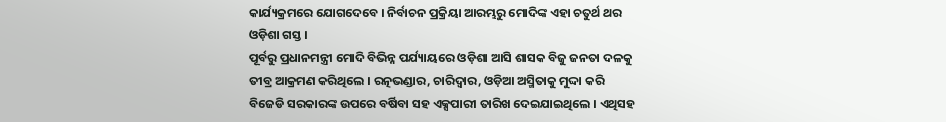କାର୍ଯ୍ୟକ୍ରମରେ ଯୋଗଦେବେ । ନିର୍ବାଚନ ପ୍ରକ୍ରିୟା ଆରମ୍ଭରୁ ମୋଦିଙ୍କ ଏହା ଚତୁର୍ଥ ଥର ଓଡ଼ିଶା ଗସ୍ତ ।
ପୂର୍ବରୁ ପ୍ରଧାନମନ୍ତ୍ରୀ ମୋଦି ବିଭିନ୍ନ ପର୍ଯ୍ୟାୟରେ ଓଡ଼ିଶା ଆସି ଶାସକ ବିଜୁ ଜନତା ଦଳକୁ ତୀବ୍ର ଆକ୍ରମଣ କରିଥିଲେ । ରତ୍ନଭଣ୍ଡାର, ଚାରିଦ୍ବାର, ଓଡ଼ିଆ ଅସ୍ମିତାକୁ ମୁଦ୍ଦା କରି ବିଜେଡି ସରକାରଙ୍କ ଉପରେ ବର୍ଷିବା ସହ ଏକ୍ସପାରୀ ତାରିଖ ଦେଇଯାଇଥିଲେ । ଏଥିସହ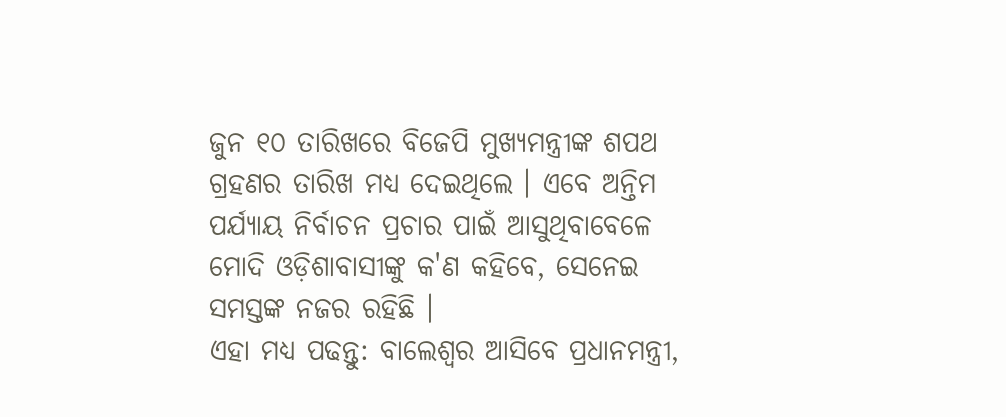ଜୁନ ୧୦ ତାରିଖରେ ବିଜେପି ମୁଖ୍ୟମନ୍ତ୍ରୀଙ୍କ ଶପଥ ଗ୍ରହଣର ତାରିଖ ମଧ୍ୟ ଦେଇଥିଲେ । ଏବେ ଅନ୍ତିମ ପର୍ଯ୍ୟାୟ ନିର୍ବାଚନ ପ୍ରଚାର ପାଇଁ ଆସୁଥିବାବେଳେ ମୋଦି ଓଡ଼ିଶାବାସୀଙ୍କୁ କ'ଣ କହିବେ, ସେନେଇ ସମସ୍ତଙ୍କ ନଜର ରହିଛି ।
ଏହା ମଧ୍ୟ ପଢନ୍ତୁ: ବାଲେଶ୍ବର ଆସିବେ ପ୍ରଧାନମନ୍ତ୍ରୀ,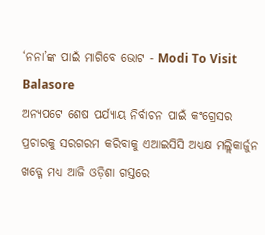‘ନନା’ଙ୍କ ପାଇଁ ମାଗିବେ ଭୋଟ - Modi To Visit Balasore
ଅନ୍ୟପଟେ ଶେଷ ପର୍ଯ୍ୟାୟ ନିର୍ବାଚନ ପାଇଁ କଂଗ୍ରେସର ପ୍ରଚାରକୁ ସରଗରମ କରିବାକୁ ଏଆଇସିସି ଅଧ୍ୟକ୍ଷ ମଲ୍ଲିକାର୍ଜୁନ ଖଡ୍ଗେ ମଧ୍ୟ ଆଜି ଓଡ଼ିଶା ଗସ୍ତରେ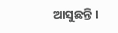ଆସୁଛନ୍ତି ।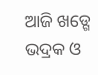ଆଜି ଖଡ୍ଗେ ଭଦ୍ରକ ଓ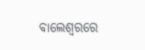ବାଲେଶ୍ବରରେ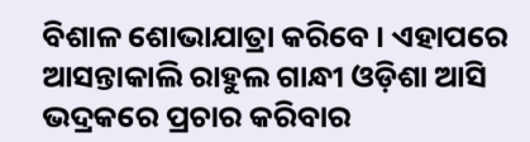ବିଶାଳ ଶୋଭାଯାତ୍ରା କରିବେ । ଏହାପରେ ଆସନ୍ତାକାଲି ରାହୁଲ ଗାନ୍ଧୀ ଓଡ଼ିଶା ଆସି ଭଦ୍ରକରେ ପ୍ରଚାର କରିବାର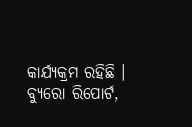କାର୍ଯ୍ୟକ୍ରମ ରହିଛି ।
ବ୍ୟୁରୋ ରିପୋର୍ଟ,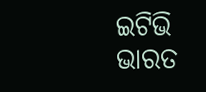ଇଟିଭି ଭାରତ